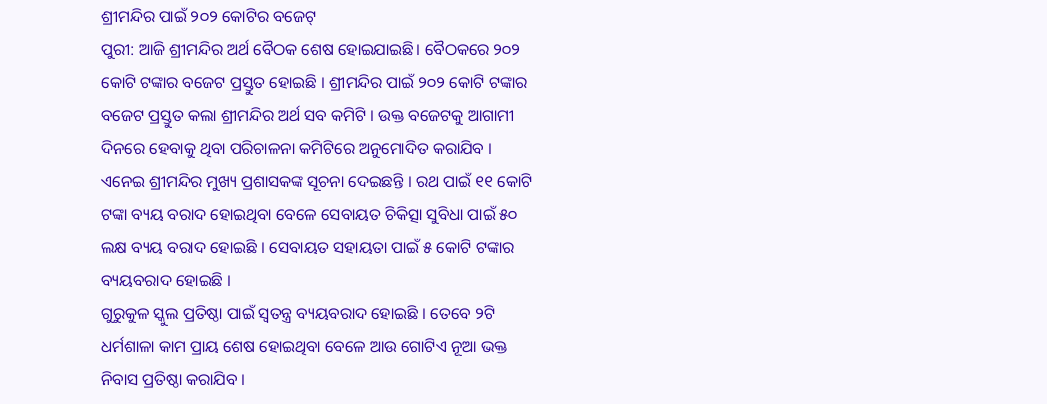ଶ୍ରୀମନ୍ଦିର ପାଇଁ ୨୦୨ କୋଟିର ବଜେଟ୍
ପୁରୀ: ଆଜି ଶ୍ରୀମନ୍ଦିର ଅର୍ଥ ବୈଠକ ଶେଷ ହୋଇଯାଇଛି। ବୈଠକରେ ୨୦୨ କୋଟି ଟଙ୍କାର ବଜେଟ ପ୍ରସ୍ତୁତ ହୋଇଛି । ଶ୍ରୀମନ୍ଦିର ପାଇଁ ୨୦୨ କୋଟି ଟଙ୍କାର ବଜେଟ ପ୍ରସ୍ତୁତ କଲା ଶ୍ରୀମନ୍ଦିର ଅର୍ଥ ସବ କମିଟି । ଉକ୍ତ ବଜେଟକୁ ଆଗାମୀ ଦିନରେ ହେବାକୁ ଥିବା ପରିଚାଳନା କମିଟିରେ ଅନୁମୋଦିତ କରାଯିବ ।
ଏନେଇ ଶ୍ରୀମନ୍ଦିର ମୁଖ୍ୟ ପ୍ରଶାସକଙ୍କ ସୂଚନା ଦେଇଛନ୍ତି । ରଥ ପାଇଁ ୧୧ କୋଟି ଟଙ୍କା ବ୍ୟୟ ବରାଦ ହୋଇଥିବା ବେଳେ ସେବାୟତ ଚିକିତ୍ସା ସୁବିଧା ପାଇଁ ୫୦ ଲକ୍ଷ ବ୍ୟୟ ବରାଦ ହୋଇଛି । ସେବାୟତ ସହାୟତା ପାଇଁ ୫ କୋଟି ଟଙ୍କାର ବ୍ୟୟବରାଦ ହୋଇଛି ।
ଗୁରୁକୁଳ ସ୍କୁଲ ପ୍ରତିଷ୍ଠା ପାଇଁ ସ୍ୱତନ୍ତ୍ର ବ୍ୟୟବରାଦ ହୋଇଛି । ତେବେ ୨ଟି ଧର୍ମଶାଳା କାମ ପ୍ରାୟ ଶେଷ ହୋଇଥିବା ବେଳେ ଆଉ ଗୋଟିଏ ନୂଆ ଭକ୍ତ ନିବାସ ପ୍ରତିଷ୍ଠା କରାଯିବ ।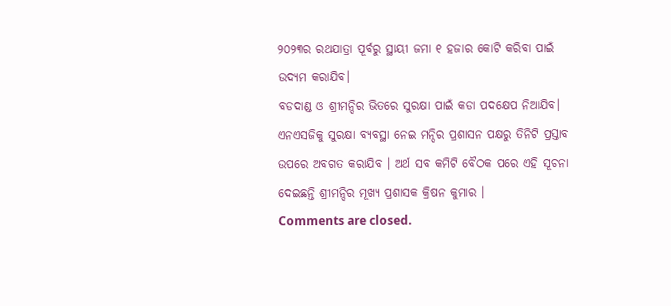୨୦୨୩ର ରଥଯାତ୍ରା ପୂର୍ବରୁ ସ୍ଥାୟୀ ଜମା ୧ ହଜାର କୋଟି କରିବା ପାଇଁ ଉଦ୍ୟମ କରାଯିବ।
ବଡଦାଣ୍ଡ ଓ ଶ୍ରୀମନ୍ଦିର ଭିତରେ ସୁରକ୍ଷା ପାଇଁ କଡା ପଦକ୍ଷେପ ନିଆଯିବ। ଏନଏସଜିକୁ ସୁରକ୍ଷା ବ୍ୟବସ୍ଥା ନେଇ ମନ୍ଦିର ପ୍ରଶାସନ ପକ୍ଷରୁ ତିନିଟି ପ୍ରସ୍ତାବ ଉପରେ ଅବଗତ କରାଯିବ । ଅର୍ଥ ସବ କମିଟି ବୈଠକ ପରେ ଏହି ସୂଚନା ଦେଇଛନ୍ତି ଶ୍ରୀମନ୍ଦିର ମୂଖ୍ୟ ପ୍ରଶାସକ କ୍ରିଷନ କୁମାର ।
Comments are closed.